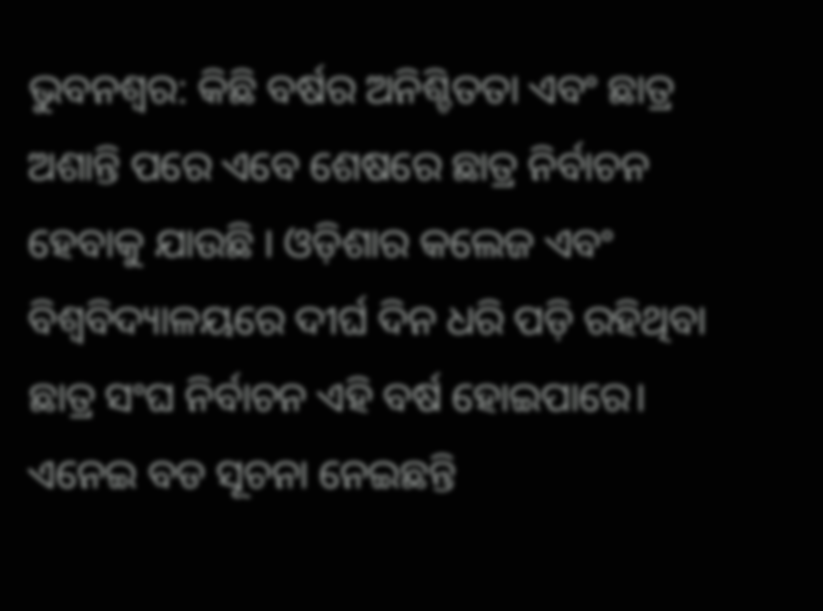ଭୁବନଶ୍ବର: କିଛି ବର୍ଷର ଅନିଶ୍ଚିତତା ଏବଂ ଛାତ୍ର ଅଶାନ୍ତି ପରେ ଏବେ ଶେଷରେ ଛାତ୍ର ନିର୍ବାଚନ ହେବାକୁ ଯାଉଛି । ଓଡ଼ିଶାର କଲେଜ ଏବଂ ବିଶ୍ୱବିଦ୍ୟାଳୟରେ ଦୀର୍ଘ ଦିନ ଧରି ପଡ଼ି ରହିଥିବା ଛାତ୍ର ସଂଘ ନିର୍ବାଚନ ଏହି ବର୍ଷ ହୋଇପାରେ। ଏନେଇ ବଡ ସୂଚନା ନେଇଛନ୍ତି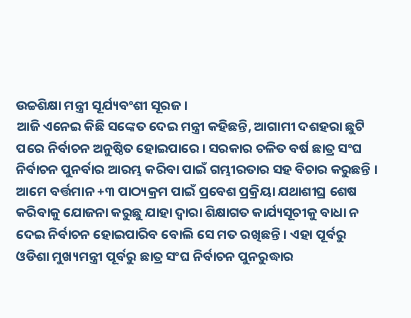ଉଚ୍ଚଶିକ୍ଷା ମନ୍ତ୍ରୀ ସୂର୍ଯ୍ୟବଂଶୀ ସୂରଜ ।
ଆଜି ଏନେଇ କିଛି ସଙ୍କେତ ଦେଇ ମନ୍ତ୍ରୀ କହିଛନ୍ତି, ଆଗାମୀ ଦଶହରା ଛୁଟି ପରେ ନିର୍ବାଚନ ଅନୁଷ୍ଠିତ ହୋଇପାରେ। ସରକାର ଚଳିତ ବର୍ଷ ଛାତ୍ର ସଂଘ ନିର୍ବାଚନ ପୁନର୍ବାର ଆରମ୍ଭ କରିବା ପାଇଁ ଗମ୍ଭୀରତାର ସହ ବିଚାର କରୁଛନ୍ତି । ଆମେ ବର୍ତ୍ତମାନ +୩ ପାଠ୍ୟକ୍ରମ ପାଇଁ ପ୍ରବେଶ ପ୍ରକ୍ରିୟା ଯଥାଶୀଘ୍ର ଶେଷ କରିବାକୁ ଯୋଜନା କରୁଛୁ ଯାହା ଦ୍ଵାରା ଶିକ୍ଷାଗତ କାର୍ଯ୍ୟସୂଚୀକୁ ବାଧା ନ ଦେଇ ନିର୍ବାଚନ ହୋଇପାରିବ ବୋଲି ସେ ମତ ରଖିଛନ୍ତି । ଏହା ପୂର୍ବରୁ ଓଡିଶା ମୁଖ୍ୟମନ୍ତ୍ରୀ ପୂର୍ବରୁ ଛାତ୍ର ସଂଘ ନିର୍ବାଚନ ପୁନରୁଦ୍ଧାର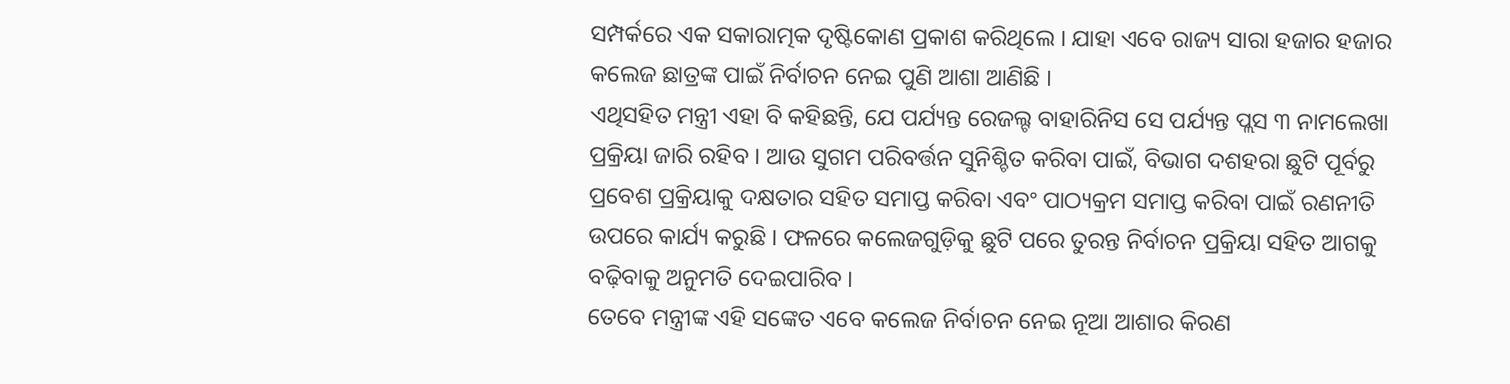ସମ୍ପର୍କରେ ଏକ ସକାରାତ୍ମକ ଦୃଷ୍ଟିକୋଣ ପ୍ରକାଶ କରିଥିଲେ । ଯାହା ଏବେ ରାଜ୍ୟ ସାରା ହଜାର ହଜାର କଲେଜ ଛାତ୍ରଙ୍କ ପାଇଁ ନିର୍ବାଚନ ନେଇ ପୁଣି ଆଶା ଆଣିଛି ।
ଏଥିସହିତ ମନ୍ତ୍ରୀ ଏହା ବି କହିଛନ୍ତି, ଯେ ପର୍ଯ୍ୟନ୍ତ ରେଜଲ୍ଟ ବାହାରିନିସ ସେ ପର୍ଯ୍ୟନ୍ତ ପ୍ଲସ ୩ ନାମଲେଖା ପ୍ରକ୍ରିୟା ଜାରି ରହିବ । ଆଉ ସୁଗମ ପରିବର୍ତ୍ତନ ସୁନିଶ୍ଚିତ କରିବା ପାଇଁ, ବିଭାଗ ଦଶହରା ଛୁଟି ପୂର୍ବରୁ ପ୍ରବେଶ ପ୍ରକ୍ରିୟାକୁ ଦକ୍ଷତାର ସହିତ ସମାପ୍ତ କରିବା ଏବଂ ପାଠ୍ୟକ୍ରମ ସମାପ୍ତ କରିବା ପାଇଁ ରଣନୀତି ଉପରେ କାର୍ଯ୍ୟ କରୁଛି । ଫଳରେ କଲେଜଗୁଡ଼ିକୁ ଛୁଟି ପରେ ତୁରନ୍ତ ନିର୍ବାଚନ ପ୍ରକ୍ରିୟା ସହିତ ଆଗକୁ ବଢ଼ିବାକୁ ଅନୁମତି ଦେଇପାରିବ ।
ତେବେ ମନ୍ତ୍ରୀଙ୍କ ଏହି ସଙ୍କେତ ଏବେ କଲେଜ ନିର୍ବାଚନ ନେଇ ନୂଆ ଆଶାର କିରଣ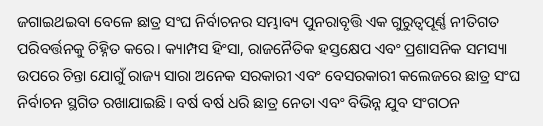ଜଗାଇଥଇବା ବେଳେ ଛାତ୍ର ସଂଘ ନିର୍ବାଚନର ସମ୍ଭାବ୍ୟ ପୁନରାବୃତ୍ତି ଏକ ଗୁରୁତ୍ୱପୂର୍ଣ୍ଣ ନୀତିଗତ ପରିବର୍ତ୍ତନକୁ ଚିହ୍ନିତ କରେ। କ୍ୟାମ୍ପସ ହିଂସା, ରାଜନୈତିକ ହସ୍ତକ୍ଷେପ ଏବଂ ପ୍ରଶାସନିକ ସମସ୍ୟା ଉପରେ ଚିନ୍ତା ଯୋଗୁଁ ରାଜ୍ୟ ସାରା ଅନେକ ସରକାରୀ ଏବଂ ବେସରକାରୀ କଲେଜରେ ଛାତ୍ର ସଂଘ ନିର୍ବାଚନ ସ୍ଥଗିତ ରଖାଯାଇଛି। ବର୍ଷ ବର୍ଷ ଧରି ଛାତ୍ର ନେତା ଏବଂ ବିଭିନ୍ନ ଯୁବ ସଂଗଠନ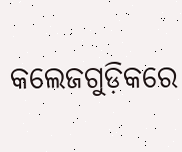କଲେଜଗୁଡ଼ିକରେ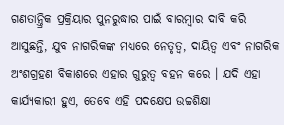ଗଣତାନ୍ତ୍ରିକ ପ୍ରକ୍ରିୟାର ପୁନରୁଦ୍ଧାର ପାଇଁ ବାରମ୍ବାର ଦାବି କରି ଆସୁଛନ୍ତି, ଯୁବ ନାଗରିକଙ୍କ ମଧ୍ୟରେ ନେତୃତ୍ୱ, ଦାୟିତ୍ୱ ଏବଂ ନାଗରିକ ଅଂଶଗ୍ରହଣ ବିକାଶରେ ଏହାର ଗୁରୁତ୍ୱ ବହନ କରେ । ଯଦି ଏହା କାର୍ଯ୍ୟକାରୀ ହୁଏ, ତେବେ ଏହି ପଦକ୍ଷେପ ଉଚ୍ଚଶିକ୍ଷା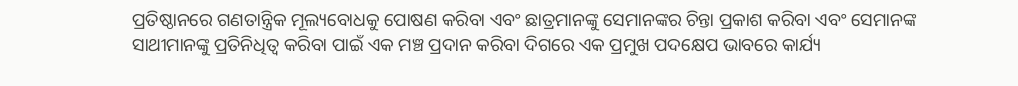ପ୍ରତିଷ୍ଠାନରେ ଗଣତାନ୍ତ୍ରିକ ମୂଲ୍ୟବୋଧକୁ ପୋଷଣ କରିବା ଏବଂ ଛାତ୍ରମାନଙ୍କୁ ସେମାନଙ୍କର ଚିନ୍ତା ପ୍ରକାଶ କରିବା ଏବଂ ସେମାନଙ୍କ ସାଥୀମାନଙ୍କୁ ପ୍ରତିନିଧିତ୍ୱ କରିବା ପାଇଁ ଏକ ମଞ୍ଚ ପ୍ରଦାନ କରିବା ଦିଗରେ ଏକ ପ୍ରମୁଖ ପଦକ୍ଷେପ ଭାବରେ କାର୍ଯ୍ୟ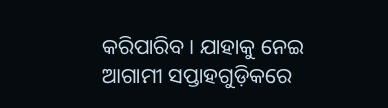କରିପାରିବ। ଯାହାକୁ ନେଇ ଆଗାମୀ ସପ୍ତାହଗୁଡ଼ିକରେ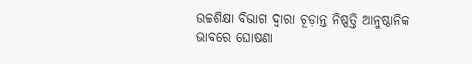ଉଚ୍ଚଶିକ୍ଷା ବିଭାଗ ଦ୍ୱାରା ଚୂଡ଼ାନ୍ତ ନିଷ୍ପତ୍ତି ଆନୁଷ୍ଠାନିକ ଭାବରେ ଘୋଷଣା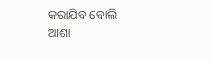କରାଯିବ ବୋଲି ଆଶା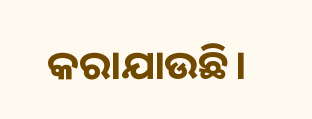କରାଯାଉଛି।